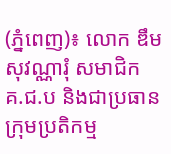(ភ្នំពេញ)៖ លោក ឌឹម សុវណ្ណារុំ សមាជិក គ.ជ.ប និងជាប្រធាន ក្រុមប្រតិកម្ម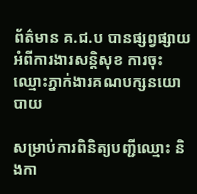ព័ត៌មាន គ.ជ.ប បានផ្សព្វផ្សាយអំពីការងារសន្តិសុខ ការចុះឈ្មោះភ្នាក់ងារគណបក្សនយោបាយ

សម្រាប់ការពិនិត្យបញ្ជីឈ្មោះ និងកា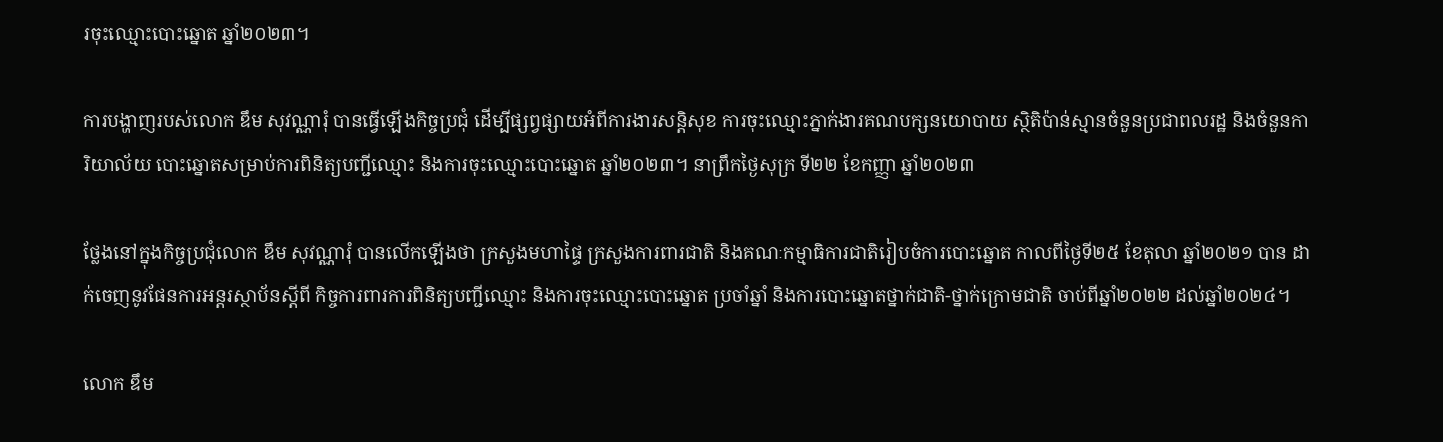រចុះឈ្មោះបោះឆ្នោត ឆ្នាំ២០២៣។

ការបង្ហាញរបស់លោក ឌឹម សុវណ្ណារុំ បានធ្វើឡើងកិច្ចប្រជុំ ដើម្បីផ្សព្វផ្សាយអំពីការងារសន្តិសុខ ការចុះឈ្មោះភ្នាក់ងារគណបក្សនយោបាយ ស្ថិតិប៉ាន់ស្មានចំនួនប្រជាពលរដ្ឋ និងចំនួនការិយាល័យ បោះឆ្នោតសម្រាប់ការពិនិត្យបញ្ជីឈ្មោះ និងការចុះឈ្មោះបោះឆ្នោត ឆ្នាំ២០២៣។ នាព្រឹកថ្ងៃសុក្រ ទី២២ ខែកញ្ញា ឆ្នាំ២០២៣

ថ្លែងនៅក្នុងកិច្ចប្រជុំលោក ឌឹម សុវណ្ណារុំ បានលើកឡើងថា ក្រសួងមហាផ្ទៃ ក្រសួងការពារជាតិ និងគណៈកម្មាធិការជាតិរៀបចំការបោះឆ្នោត កាលពីថ្ងៃទី២៥ ខែតុលា ឆ្នាំ២០២១ បាន ដាក់ចេញនូវផែនការអន្តរស្ថាប័នស្តីពី កិច្ចការពារការពិនិត្យបញ្ជីឈ្មោះ និងការចុះឈ្មោះបោះឆ្នោត ប្រចាំឆ្នាំ និងការបោះឆ្នោតថ្នាក់ជាតិ-ថ្នាក់ក្រោមជាតិ ចាប់ពីឆ្នាំ២០២២ ដល់ឆ្នាំ២០២៤។

លោក ឌឹម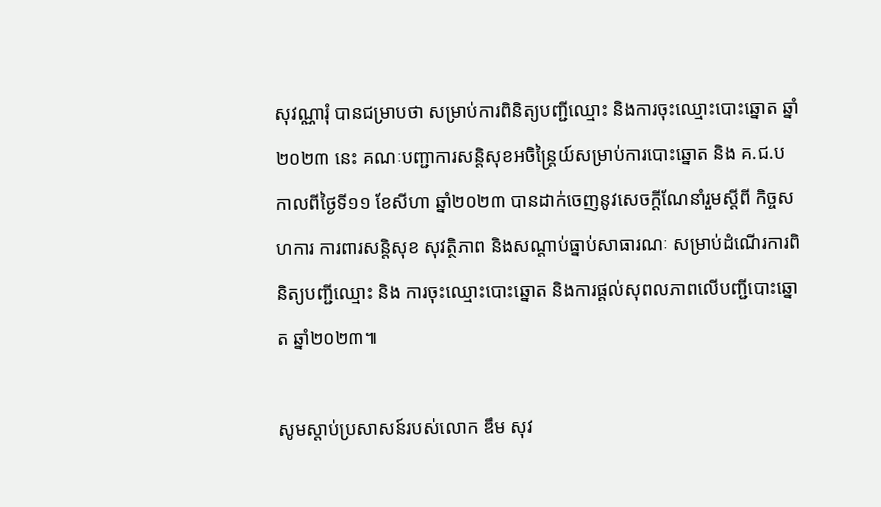សុវណ្ណារុំ បានជម្រាបថា សម្រាប់ការពិនិត្យបញ្ជីឈ្មោះ និងការចុះឈ្មោះបោះឆ្នោត ឆ្នាំ២០២៣ នេះ គណៈបញ្ជាការសន្តិសុខអចិន្រ្តៃយ៍សម្រាប់ការបោះឆ្នោត និង គ.ជ.ប កាលពីថ្ងៃទី១១ ខែសីហា ឆ្នាំ២០២៣ បានដាក់ចេញនូវសេចក្តីណែនាំរួមស្តីពី កិច្ចសហការ ការពារសន្តិសុខ សុវត្ថិភាព និងសណ្តាប់ធ្នាប់សាធារណៈ សម្រាប់ដំណើរការពិនិត្យបញ្ជីឈ្មោះ និង ការចុះឈ្មោះបោះឆ្នោត និងការផ្តល់សុពលភាពលើបញ្ជីបោះឆ្នោត ឆ្នាំ២០២៣៕

សូមស្តាប់ប្រសាសន៍របស់លោក ឌឹម សុវ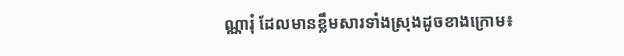ណ្ណារុំ ដែលមានខ្លឹមសារទាំងស្រុងដូចខាងក្រោម៖